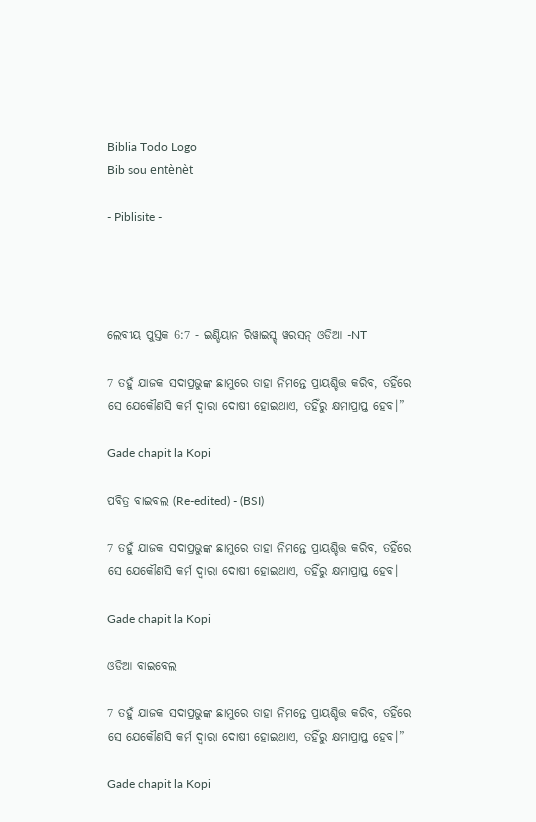Biblia Todo Logo
Bib sou entènèt

- Piblisite -




ଲେବୀୟ ପୁସ୍ତକ 6:7 - ଇଣ୍ଡିୟାନ ରିୱାଇସ୍ଡ୍ ୱରସନ୍ ଓଡିଆ -NT

7 ତହୁଁ ଯାଜକ ସଦାପ୍ରଭୁଙ୍କ ଛାମୁରେ ତାହା ନିମନ୍ତେ ପ୍ରାୟଶ୍ଚିତ୍ତ କରିବ, ତହିଁରେ ସେ ଯେକୌଣସି କର୍ମ ଦ୍ୱାରା ଦୋଷୀ ହୋଇଥାଏ, ତହିଁରୁ କ୍ଷମାପ୍ରାପ୍ତ ହେବ।”

Gade chapit la Kopi

ପବିତ୍ର ବାଇବଲ (Re-edited) - (BSI)

7 ତହୁଁ ଯାଜକ ସଦାପ୍ରଭୁଙ୍କ ଛାମୁରେ ତାହା ନିମନ୍ତେ ପ୍ରାୟଶ୍ଚିତ୍ତ କରିବ, ତହିଁରେ ସେ ଯେକୌଣସି କର୍ମ ଦ୍ଵାରା ଦୋଷୀ ହୋଇଥାଏ, ତହିଁରୁ କ୍ଷମାପ୍ରାପ୍ତ ହେବ।

Gade chapit la Kopi

ଓଡିଆ ବାଇବେଲ

7 ତହୁଁ ଯାଜକ ସଦାପ୍ରଭୁଙ୍କ ଛାମୁରେ ତାହା ନିମନ୍ତେ ପ୍ରାୟଶ୍ଚିତ୍ତ କରିବ, ତହିଁରେ ସେ ଯେକୌଣସି କର୍ମ ଦ୍ୱାରା ଦୋଷୀ ହୋଇଥାଏ, ତହିଁରୁ କ୍ଷମାପ୍ରାପ୍ତ ହେବ।”

Gade chapit la Kopi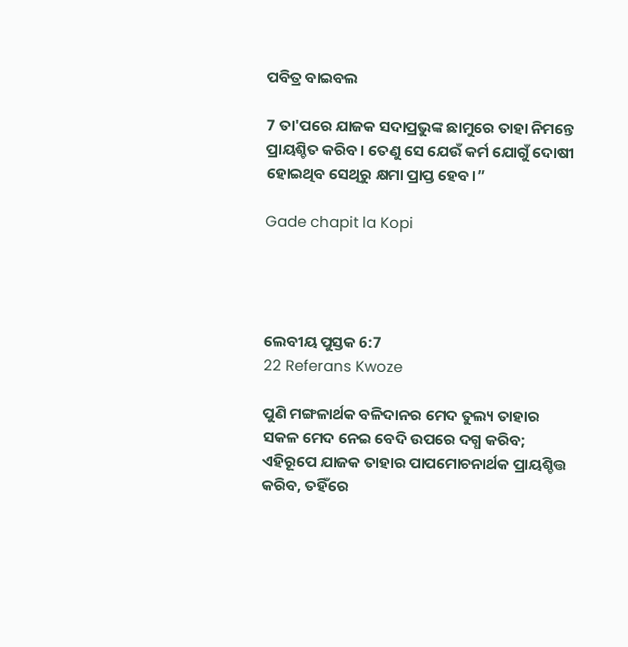ପବିତ୍ର ବାଇବଲ

7 ତା'ପରେ ଯାଜକ ସଦାପ୍ରଭୁଙ୍କ ଛାମୁରେ ତାହା ନିମନ୍ତେ ପ୍ରାୟଶ୍ଚିତ କରିବ। ତେଣୁ ସେ ଯେଉଁ କର୍ମ ଯୋଗୁଁ ଦୋଷୀ ହୋଇଥିବ ସେଥିରୁ କ୍ଷମା ପ୍ରାପ୍ତ ହେବ।”

Gade chapit la Kopi




ଲେବୀୟ ପୁସ୍ତକ 6:7
22 Referans Kwoze

ପୁଣି ମଙ୍ଗଳାର୍ଥକ ବଳିଦାନର ମେଦ ତୁଲ୍ୟ ତାହାର ସକଳ ମେଦ ନେଇ ବେଦି ଉପରେ ଦଗ୍ଧ କରିବ; ଏହିରୂପେ ଯାଜକ ତାହାର ପାପମୋଚନାର୍ଥକ ପ୍ରାୟଶ୍ଚିତ୍ତ କରିବ, ତହିଁରେ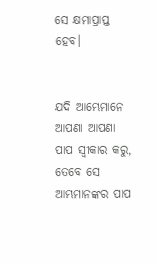ସେ କ୍ଷମାପ୍ରାପ୍ତ ହେବ।


ଯଦି ଆମ୍ଭେମାନେ ଆପଣା ଆପଣା ପାପ ସ୍ୱୀକାର କରୁ, ତେବେ ସେ ଆମ୍ଭମାନଙ୍କର ପାପ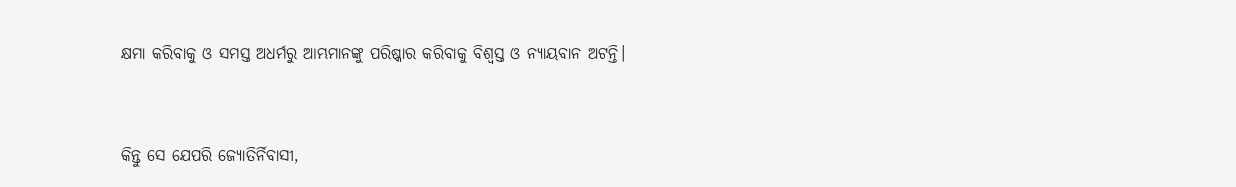କ୍ଷମା କରିବାକୁ ଓ ସମସ୍ତ ଅଧର୍ମରୁ ଆମ୍ଭମାନଙ୍କୁ ପରିଷ୍କାର କରିବାକୁ ବିଶ୍ୱସ୍ତ ଓ ନ୍ୟାୟବାନ ଅଟନ୍ତି।


କିନ୍ତୁ ସେ ଯେପରି ଜ୍ୟୋତିର୍ନିବାସୀ,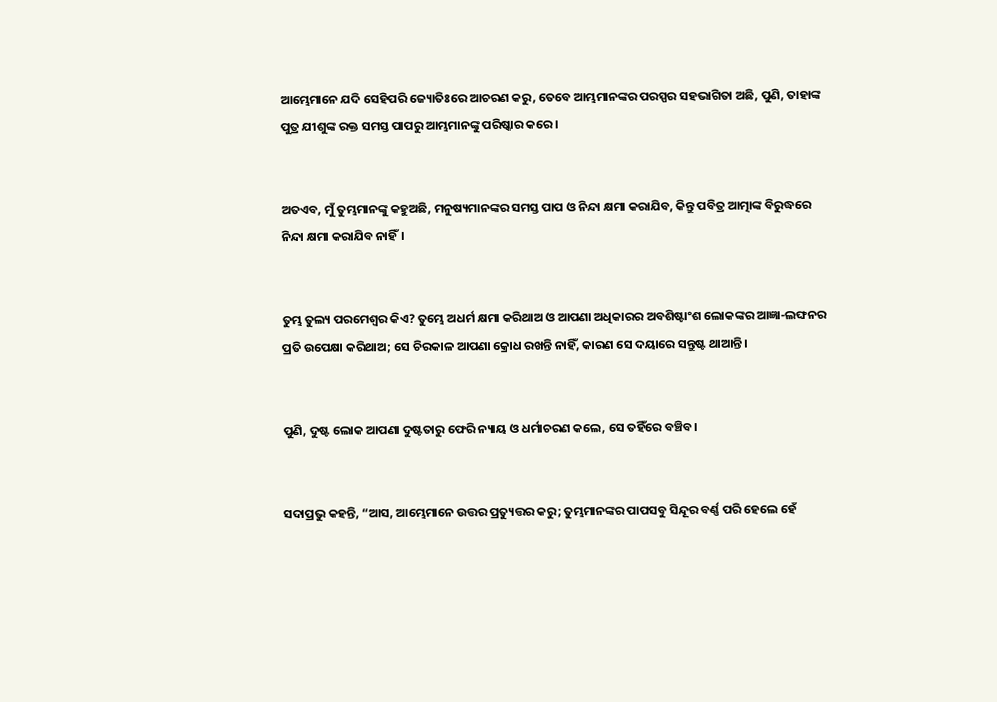ଆମ୍ଭେମାନେ ଯଦି ସେହିପରି ଜ୍ୟୋତିଃରେ ଆଚରଣ କରୁ, ତେବେ ଆମ୍ଭମାନଙ୍କର ପରସ୍ପର ସହଭାଗିତା ଅଛି, ପୁଣି, ତାହାଙ୍କ ପୁତ୍ର ଯୀଶୁଙ୍କ ରକ୍ତ ସମସ୍ତ ପାପରୁ ଆମ୍ଭମାନଙ୍କୁ ପରିଷ୍କାର କରେ।


ଅତଏବ, ମୁଁ ତୁମ୍ଭମାନଙ୍କୁ କହୁଅଛି, ମନୁଷ୍ୟମାନଙ୍କର ସମସ୍ତ ପାପ ଓ ନିନ୍ଦା କ୍ଷମା କରାଯିବ, କିନ୍ତୁ ପବିତ୍ର ଆତ୍ମାଙ୍କ ବିରୁଦ୍ଧରେ ନିନ୍ଦା କ୍ଷମା କରାଯିବ ନାହିଁ।


ତୁମ୍ଭ ତୁଲ୍ୟ ପରମେଶ୍ୱର କିଏ? ତୁମ୍ଭେ ଅଧର୍ମ କ୍ଷମା କରିଥାଅ ଓ ଆପଣା ଅଧିକାରର ଅବଶିଷ୍ଟାଂଶ ଲୋକଙ୍କର ଆଜ୍ଞା-ଲଙ୍ଘନର ପ୍ରତି ଉପେକ୍ଷା କରିଥାଅ; ସେ ଚିରକାଳ ଆପଣା କ୍ରୋଧ ରଖନ୍ତି ନାହିଁ, କାରଣ ସେ ଦୟାରେ ସନ୍ତୁଷ୍ଟ ଥାଆନ୍ତି।


ପୁଣି, ଦୁଷ୍ଟ ଲୋକ ଆପଣା ଦୁଷ୍ଟତାରୁ ଫେରି ନ୍ୟାୟ ଓ ଧର୍ମାଚରଣ କଲେ, ସେ ତହିଁରେ ବଞ୍ଚିବ।


ସଦାପ୍ରଭୁ କହନ୍ତି, “ଆସ, ଆମ୍ଭେମାନେ ଉତ୍ତର ପ୍ରତ୍ୟୁତ୍ତର କରୁ; ତୁମ୍ଭମାନଙ୍କର ପାପସବୁ ସିନ୍ଦୂର ବର୍ଣ୍ଣ ପରି ହେଲେ ହେଁ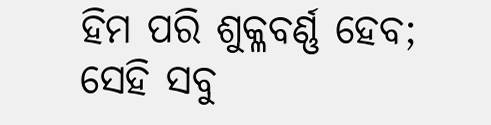ହିମ ପରି ଶୁକ୍ଳବର୍ଣ୍ଣ ହେବ; ସେହି ସବୁ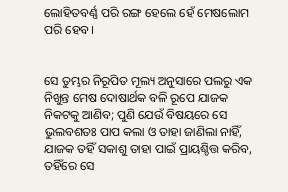ଲୋହିତବର୍ଣ୍ଣ ପରି ରଙ୍ଗ ହେଲେ ହେଁ ମେଷଲୋମ ପରି ହେବ।


ସେ ତୁମ୍ଭର ନିରୂପିତ ମୂଲ୍ୟ ଅନୁସାରେ ପଲରୁ ଏକ ନିଖୁନ୍ତ ମେଷ ଦୋଷାର୍ଥକ ବଳି ରୂପେ ଯାଜକ ନିକଟକୁ ଆଣିବ; ପୁଣି ଯେଉଁ ବିଷୟରେ ସେ ଭୁଲବଶତଃ ପାପ କଲା ଓ ତାହା ଜାଣିଲା ନାହିଁ, ଯାଜକ ତହିଁ ସକାଶୁ ତାହା ପାଇଁ ପ୍ରାୟଶ୍ଚିତ୍ତ କରିବ, ତହିଁରେ ସେ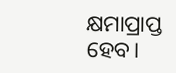କ୍ଷମାପ୍ରାପ୍ତ ହେବ।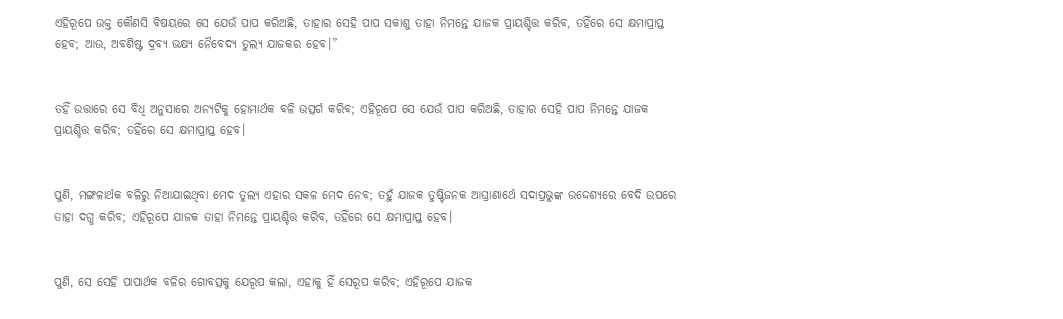ଏହିରୂପେ ଉକ୍ତ କୌଣସି ବିଷୟରେ ସେ ଯେଉଁ ପାପ କରିଅଛି, ତାହାର ସେହି ପାପ ସକାଶୁ ତାହା ନିମନ୍ତେ ଯାଜକ ପ୍ରାୟଶ୍ଚିତ୍ତ କରିବ, ତହିଁରେ ସେ କ୍ଷମାପ୍ରାପ୍ତ ହେବ; ଆଉ, ଅବଶିଷ୍ଟ ଦ୍ରବ୍ୟ ଭକ୍ଷ୍ୟ ନୈବେଦ୍ୟ ତୁଲ୍ୟ ଯାଜକର ହେବ।”


ତହିଁ ଉତ୍ତାରେ ସେ ବିଧି ଅନୁସାରେ ଅନ୍ୟଟିକୁ ହୋମାର୍ଥକ ବଳି ଉତ୍ସର୍ଗ କରିବ; ଏହିରୂପେ ସେ ଯେଉଁ ପାପ କରିଅଛି, ତାହାର ସେହି ପାପ ନିମନ୍ତେ ଯାଜକ ପ୍ରାୟଶ୍ଚିତ୍ତ କରିବ; ତହିଁରେ ସେ କ୍ଷମାପ୍ରାପ୍ତ ହେବ।


ପୁଣି, ମଙ୍ଗଳାର୍ଥକ ବଳିରୁ ନିଆଯାଇଥିବା ମେଦ ତୁଲ୍ୟ ଏହାର ସକଳ ମେଦ ନେବ; ତହୁଁ ଯାଜକ ତୁଷ୍ଟିଜନକ ଆଘ୍ରାଣାର୍ଥେ ସଦାପ୍ରଭୁଙ୍କ ଉଦ୍ଦେଶ୍ୟରେ ବେଦି ଉପରେ ତାହା ଦଗ୍ଧ କରିବ; ଏହିରୂପେ ଯାଜକ ତାହା ନିମନ୍ତେ ପ୍ରାୟଶ୍ଚିତ୍ତ କରିବ, ତହିଁରେ ସେ କ୍ଷମାପ୍ରାପ୍ତ ହେବ।


ପୁଣି, ସେ ସେହି ପାପାର୍ଥକ ବଳିର ଗୋବତ୍ସକୁ ଯେରୂପ କଲା, ଏହାକୁ ହିଁ ସେରୂପ କରିବ; ଏହିରୂପେ ଯାଜକ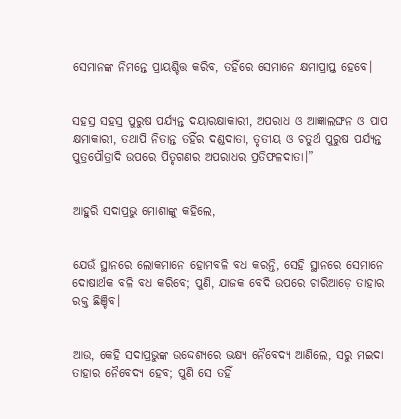ସେମାନଙ୍କ ନିମନ୍ତେ ପ୍ରାୟଶ୍ଚିତ୍ତ କରିବ, ତହିଁରେ ସେମାନେ କ୍ଷମାପ୍ରାପ୍ତ ହେବେ।


ସହସ୍ର ସହସ୍ର ପୁରୁଷ ପର୍ଯ୍ୟନ୍ତ ଦୟାରକ୍ଷାକାରୀ, ଅପରାଧ ଓ ଆଜ୍ଞାଲଙ୍ଘନ ଓ ପାପ କ୍ଷମାକାରୀ, ତଥାପି ନିତାନ୍ତ ତହିଁର ଦଣ୍ଡଦାତା, ତୃତୀୟ ଓ ଚତୁର୍ଥ ପୁରୁଷ ପର୍ଯ୍ୟନ୍ତ ପୁତ୍ରପୌତ୍ରାଦି ଉପରେ ପିତୃଗଣର ଅପରାଧର ପ୍ରତିଫଳଦାତା।”


ଆହୁରି ସଦାପ୍ରଭୁ ମୋଶାଙ୍କୁ କହିଲେ,


ଯେଉଁ ସ୍ଥାନରେ ଲୋକମାନେ ହୋମବଳି ବଧ କରନ୍ତି, ସେହି ସ୍ଥାନରେ ସେମାନେ ଦୋଷାର୍ଥକ ବଳି ବଧ କରିବେ; ପୁଣି, ଯାଜକ ବେଦି ଉପରେ ଚାରିଆଡ଼େ ତାହାର ରକ୍ତ ଛିଞ୍ଚିବ।


ଆଉ, କେହି ସଦାପ୍ରଭୁଙ୍କ ଉଦ୍ଦେଶ୍ୟରେ ଭକ୍ଷ୍ୟ ନୈବେଦ୍ୟ ଆଣିଲେ, ସରୁ ମଇଦା ତାହାର ନୈବେଦ୍ୟ ହେବ; ପୁଣି ସେ ତହିଁ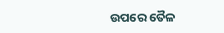ଉପରେ ତୈଳ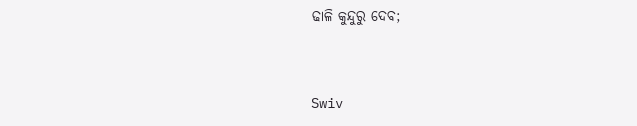ଢାଳି କୁନ୍ଦୁରୁ ଦେବ;


Swiv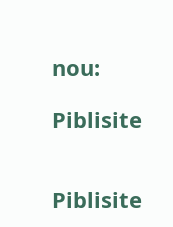nou:

Piblisite


Piblisite